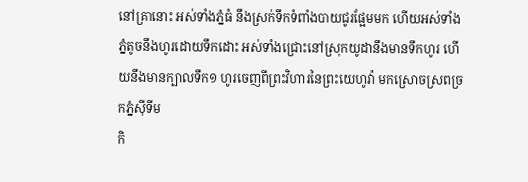នៅគ្រានោះ អស់ទាំងភ្នំធំ នឹងស្រក់ទឹកទំពាំងបាយជូរផ្អែមមក ហើយអស់ទាំងភ្នំតូចនឹងហូរដោយទឹកដោះ អស់ទាំងជ្រោះនៅស្រុកយូដានឹងមានទឹកហូរ ហើយនឹងមានក្បាលទឹក១ ហូរចេញពីព្រះវិហារនៃព្រះយេហូវ៉ា មកស្រោចស្រពច្រកភ្នំស៊ីទីម
កិ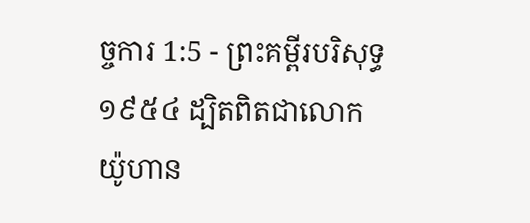ច្ចការ 1:5 - ព្រះគម្ពីរបរិសុទ្ធ ១៩៥៤ ដ្បិតពិតជាលោកយ៉ូហាន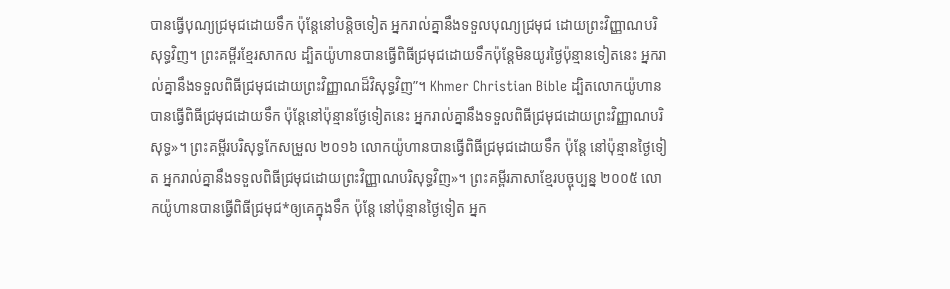បានធ្វើបុណ្យជ្រមុជដោយទឹក ប៉ុន្តែនៅបន្តិចទៀត អ្នករាល់គ្នានឹងទទួលបុណ្យជ្រមុជ ដោយព្រះវិញ្ញាណបរិសុទ្ធវិញ។ ព្រះគម្ពីរខ្មែរសាកល ដ្បិតយ៉ូហានបានធ្វើពិធីជ្រមុជដោយទឹកប៉ុន្តែមិនយូរថ្ងៃប៉ុន្មានទៀតនេះ អ្នករាល់គ្នានឹងទទួលពិធីជ្រមុជដោយព្រះវិញ្ញាណដ៏វិសុទ្ធវិញ”។ Khmer Christian Bible ដ្បិតលោកយ៉ូហានបានធ្វើពិធីជ្រមុជដោយទឹក ប៉ុន្ដែនៅប៉ុន្មានថ្ងែទៀតនេះ អ្នករាល់គ្នានឹងទទួលពិធីជ្រមុជដោយព្រះវិញ្ញាណបរិសុទ្ធ»។ ព្រះគម្ពីរបរិសុទ្ធកែសម្រួល ២០១៦ លោកយ៉ូហានបានធ្វើពិធីជ្រមុជដោយទឹក ប៉ុន្តែ នៅប៉ុន្មានថ្ងៃទៀត អ្នករាល់គ្នានឹងទទួលពិធីជ្រមុជដោយព្រះវិញ្ញាណបរិសុទ្ធវិញ»។ ព្រះគម្ពីរភាសាខ្មែរបច្ចុប្បន្ន ២០០៥ លោកយ៉ូហានបានធ្វើពិធីជ្រមុជ*ឲ្យគេក្នុងទឹក ប៉ុន្តែ នៅប៉ុន្មានថ្ងៃទៀត អ្នក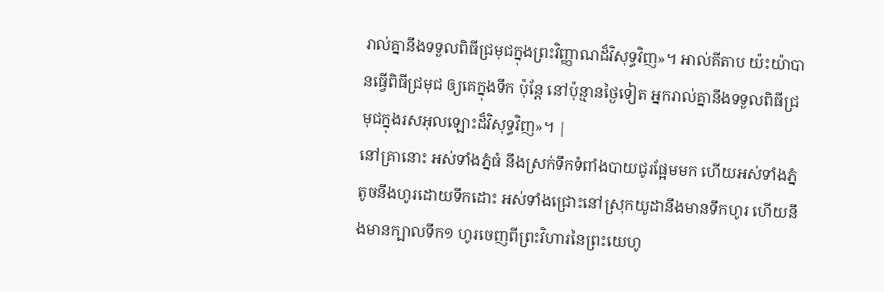រាល់គ្នានឹងទទួលពិធីជ្រមុជក្នុងព្រះវិញ្ញាណដ៏វិសុទ្ធវិញ»។ អាល់គីតាប យ៉ះយ៉ាបានធ្វើពិធីជ្រមុជ ឲ្យគេក្នុងទឹក ប៉ុន្ដែ នៅប៉ុន្មានថ្ងៃទៀត អ្នករាល់គ្នានឹងទទួលពិធីជ្រមុជក្នុងរសអុលឡោះដ៏វិសុទ្ធវិញ»។ |
នៅគ្រានោះ អស់ទាំងភ្នំធំ នឹងស្រក់ទឹកទំពាំងបាយជូរផ្អែមមក ហើយអស់ទាំងភ្នំតូចនឹងហូរដោយទឹកដោះ អស់ទាំងជ្រោះនៅស្រុកយូដានឹងមានទឹកហូរ ហើយនឹងមានក្បាលទឹក១ ហូរចេញពីព្រះវិហារនៃព្រះយេហូ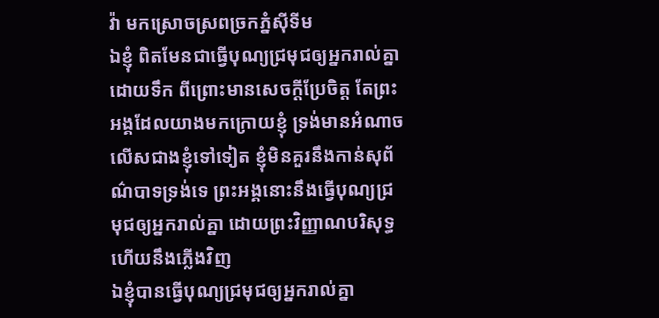វ៉ា មកស្រោចស្រពច្រកភ្នំស៊ីទីម
ឯខ្ញុំ ពិតមែនជាធ្វើបុណ្យជ្រមុជឲ្យអ្នករាល់គ្នាដោយទឹក ពីព្រោះមានសេចក្ដីប្រែចិត្ត តែព្រះអង្គដែលយាងមកក្រោយខ្ញុំ ទ្រង់មានអំណាចលើសជាងខ្ញុំទៅទៀត ខ្ញុំមិនគួរនឹងកាន់សុព័ណ៌បាទទ្រង់ទេ ព្រះអង្គនោះនឹងធ្វើបុណ្យជ្រមុជឲ្យអ្នករាល់គ្នា ដោយព្រះវិញ្ញាណបរិសុទ្ធ ហើយនឹងភ្លើងវិញ
ឯខ្ញុំបានធ្វើបុណ្យជ្រមុជឲ្យអ្នករាល់គ្នា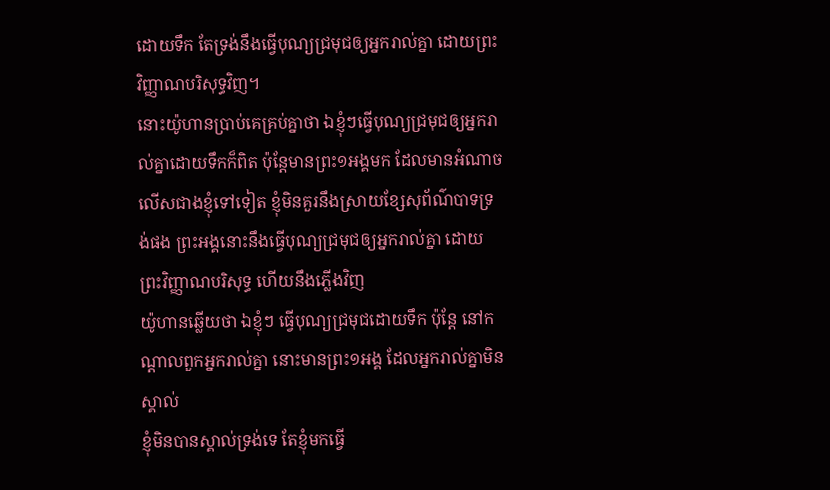ដោយទឹក តែទ្រង់នឹងធ្វើបុណ្យជ្រមុជឲ្យអ្នករាល់គ្នា ដោយព្រះវិញ្ញាណបរិសុទ្ធវិញ។
នោះយ៉ូហានប្រាប់គេគ្រប់គ្នាថា ឯខ្ញុំៗធ្វើបុណ្យជ្រមុជឲ្យអ្នករាល់គ្នាដោយទឹកក៏ពិត ប៉ុន្តែមានព្រះ១អង្គមក ដែលមានអំណាចលើសជាងខ្ញុំទៅទៀត ខ្ញុំមិនគួរនឹងស្រាយខ្សែសុព័ណ៌បាទទ្រង់ផង ព្រះអង្គនោះនឹងធ្វើបុណ្យជ្រមុជឲ្យអ្នករាល់គ្នា ដោយព្រះវិញ្ញាណបរិសុទ្ធ ហើយនឹងភ្លើងវិញ
យ៉ូហានឆ្លើយថា ឯខ្ញុំៗ ធ្វើបុណ្យជ្រមុជដោយទឹក ប៉ុន្តែ នៅកណ្តាលពួកអ្នករាល់គ្នា នោះមានព្រះ១អង្គ ដែលអ្នករាល់គ្នាមិនស្គាល់
ខ្ញុំមិនបានស្គាល់ទ្រង់ទេ តែខ្ញុំមកធ្វើ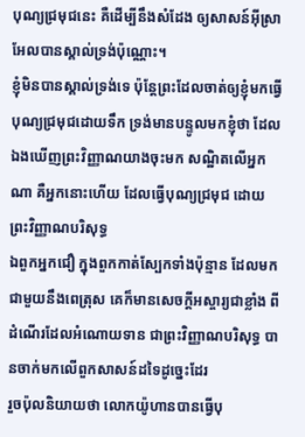បុណ្យជ្រមុជនេះ គឺដើម្បីនឹងសំដែង ឲ្យសាសន៍អ៊ីស្រាអែលបានស្គាល់ទ្រង់ប៉ុណ្ណោះ។
ខ្ញុំមិនបានស្គាល់ទ្រង់ទេ ប៉ុន្តែព្រះដែលចាត់ឲ្យខ្ញុំមកធ្វើបុណ្យជ្រមុជដោយទឹក ទ្រង់មានបន្ទូលមកខ្ញុំថា ដែលឯងឃើញព្រះវិញ្ញាណយាងចុះមក សណ្ឋិតលើអ្នកណា គឺអ្នកនោះហើយ ដែលធ្វើបុណ្យជ្រមុជ ដោយព្រះវិញ្ញាណបរិសុទ្ធ
ឯពួកអ្នកជឿ ក្នុងពួកកាត់ស្បែកទាំងប៉ុន្មាន ដែលមកជាមួយនឹងពេត្រុស គេក៏មានសេចក្ដីអស្ចារ្យជាខ្លាំង ពីដំណើរដែលអំណោយទាន ជាព្រះវិញ្ញាណបរិសុទ្ធ បានចាក់មកលើពួកសាសន៍ដទៃដូច្នេះដែរ
រួចប៉ុលនិយាយថា លោកយ៉ូហានបានធ្វើបុ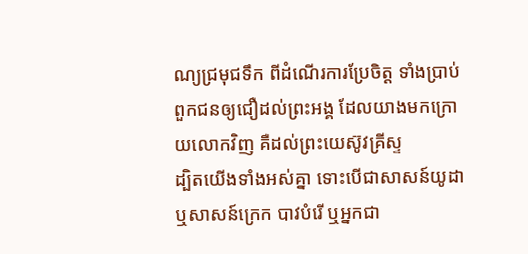ណ្យជ្រមុជទឹក ពីដំណើរការប្រែចិត្ត ទាំងប្រាប់ពួកជនឲ្យជឿដល់ព្រះអង្គ ដែលយាងមកក្រោយលោកវិញ គឺដល់ព្រះយេស៊ូវគ្រីស្ទ
ដ្បិតយើងទាំងអស់គ្នា ទោះបើជាសាសន៍យូដា ឬសាសន៍ក្រេក បាវបំរើ ឬអ្នកជា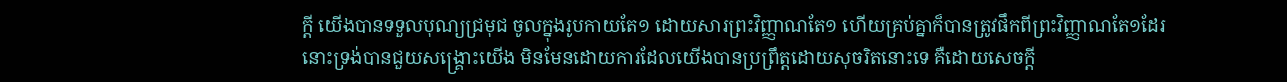ក្តី យើងបានទទួលបុណ្យជ្រមុជ ចូលក្នុងរូបកាយតែ១ ដោយសារព្រះវិញ្ញាណតែ១ ហើយគ្រប់គ្នាក៏បានត្រូវផឹកពីព្រះវិញ្ញាណតែ១ដែរ
នោះទ្រង់បានជួយសង្គ្រោះយើង មិនមែនដោយការដែលយើងបានប្រព្រឹត្តដោយសុចរិតនោះទេ គឺដោយសេចក្ដី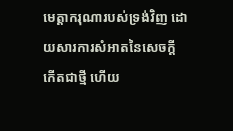មេត្តាករុណារបស់ទ្រង់វិញ ដោយសារការសំអាតនៃសេចក្ដីកើតជាថ្មី ហើយ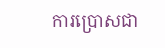ការប្រោសជា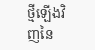ថ្មីឡើងវិញនៃ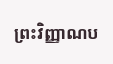ព្រះវិញ្ញាណប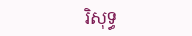រិសុទ្ធ